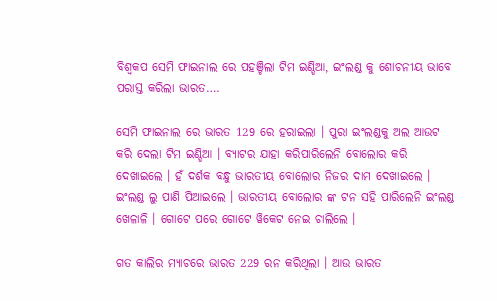ବିଶ୍ଵକପ ସେମି ଫାଇନାଲ ରେ ପହଞ୍ଚିଲା ଟିମ ଇଣ୍ଡିଆ, ଇଂଲଣ୍ଡ କୁ ଶୋଚନୀୟ ଭାବେ ପରାସ୍ତ କରିଲା ଭାରତ….

ସେମି ଫାଇନାଲ ରେ ଭାରତ 129 ରେ ହରାଇଲା । ପୁରା ଇଂଲଣ୍ଡକୁ ଅଲ ଆଉଟ କରି ଦେଲା ଟିମ ଇଣ୍ଡିଆ । ବ୍ୟାଟର ଯାହା କରିପାରିଲେନି ବୋଲୋର କରି ଦେଖାଇଲେ । ହଁ ଦର୍ଶକ ବନ୍ଧୁ ଭାରତୀୟ ବୋଲୋର ନିଜର ଦାମ ଦେଖାଇଲେ । ଇଂଲଣ୍ଡ ଲୁ ପାଣି ପିଆଇଲେ । ଭାରତୀୟ ବୋଲୋର ଙ୍କ ଟନ ସହି ପାରିଲେନି ଇଂଲଣ୍ଡ ଖେଳାଳି । ଗୋଟେ ପରେ ଗୋଟେ ୱିକେଟ ନେଇ ଚାଲିଲେ ।

ଗତ କାଲିର ମ୍ଯାଚରେ ଭାରତ 229 ରନ କରିଥିଲା । ଆଉ ଭାରତ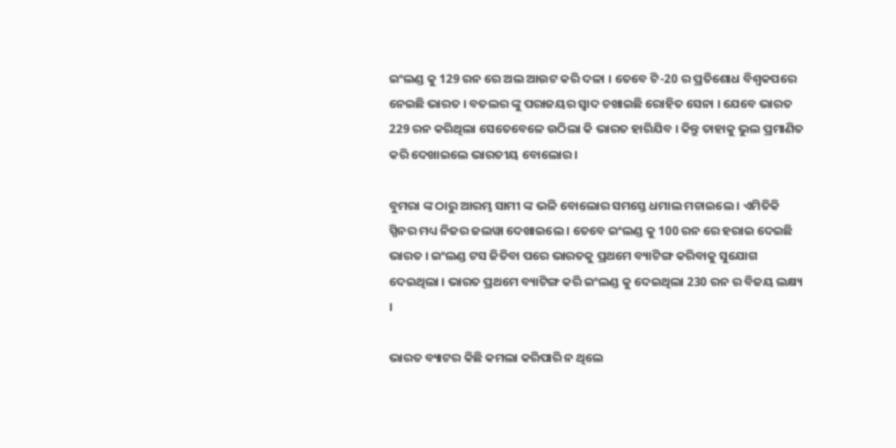ଇଂଲଣ୍ଡ କୁ 129 ରନ ରେ ଅଲ ଆଉଟ କରି ଦଳା । ତେବେ ଟି-20 ର ପ୍ରତିଶୋଧ ବିଶ୍ଵକପରେ ନେଇଛି ଭାରତ । ବତଲର ଙ୍କୁ ପରାଜୟର ସ୍ଵାଦ ଚଖାଇଛି ରୋହିତ ସେନା । ଯେବେ ଭାରତ 229 ରନ କରିଥିଲା ସେତେବେଳେ ଉଠିଲା କି ଭାରତ ହାରିଯିବ । କିନ୍ତୁ ତାହାକୁ ଭୁଲ ପ୍ରମାଣିତ କରି ଦେଖାଇଲେ ଭାରତୀୟ ବୋଲୋର ।

ବୁମରା ଙ୍କ ଠାରୁ ଆରମ୍ଭ ସାମୀ ଙ୍କ ଭଳି ବୋଲୋର ସମସ୍ତେ ଧମାଲ ମଚାଇଲେ । ଏମିତିକି ସ୍ପିନର ମଧ୍ୟ ନିଜର ଜଲୱା ଦେଖାଇଲେ । ତେବେ ଇଂଲଣ୍ଡ କୁ 100 ରନ ରେ ହରାଇ ଦେଇଛି ଭାରତ । ଇଂଲଣ୍ଡ ଟସ ଜିତିବା ପରେ ଭାରତକୁ ପ୍ରଥମେ ବ୍ୟାଟିଙ୍ଗ କରିବାକୁ ସୁଯୋଗ ଦେଇଥିଲା । ଭାରତ ପ୍ରଥମେ ବ୍ୟାଟିଙ୍ଗ କରି ଇଂଲଣ୍ଡ କୁ ଦେଇଥିଲା 230 ରନ ର ବିଜୟ ଲକ୍ଷ୍ୟ ।

ଭାରତ ବ୍ୟାଟର କିଛି କମଲା କରିପାରି ନ ଥିଲେ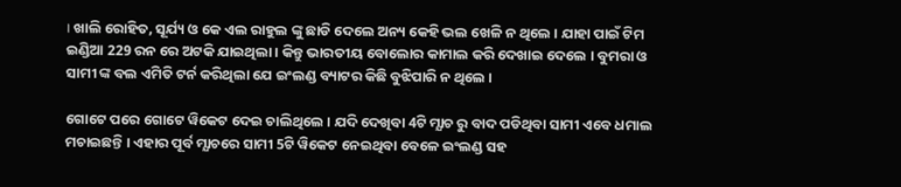। ଖାଲି ରୋହିତ, ସୂର୍ଯ୍ୟ ଓ କେ ଏଲ ରାହୁଲ ଙ୍କୁ ଛାଡି ଦେଲେ ଅନ୍ୟ କେହି ଭଲ ଖେଳି ନ ଥିଲେ । ଯାହା ପାଇଁ ଟିମ ଇଣ୍ଡିଆ 229 ରନ ରେ ଅଟକି ଯାଇଥିଲା । କିନ୍ତୁ ଭାରତୀୟ ବୋଲୋର କାମାଲ କରି ଦେଖାଇ ଦେଲେ । ବୁମରା ଓ ସାମୀ ଙ୍କ ବଲ ଏମିତି ଟର୍ନ କରିଥିଲା ଯେ ଇଂଲଣ୍ଡ ବ୍ୟାଟର କିଛି ବୁଝିପାରି ନ ଥିଲେ ।

ଗୋଟେ ପରେ ଗୋଟେ ୱିକେଟ ଦେଇ ଚାଲିଥିଲେ । ଯଦି ଦେଖିବା 4ଟି ମ୍ଯାଚ ରୁ ବାଦ ପଡିଥିବା ସାମୀ ଏବେ ଧମାଲ ମଚାଇଛନ୍ତି । ଏହାର ପୂର୍ବ ମ୍ଯାଚରେ ସାମୀ 5ଟି ୱିକେଟ ନେଇଥିବା ବେଳେ ଇଂଲଣ୍ଡ ସହ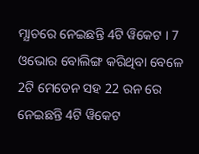ମ୍ଯାଚରେ ନେଇଛନ୍ତି 4ଟି ୱିକେଟ । 7 ଓଭୋର ବୋଲିଙ୍ଗ କରିଥିବା ବେଳେ 2ଟି ମେଡେନ ସହ 22 ରନ ରେ ନେଇଛନ୍ତି 4ଟି ୱିକେଟ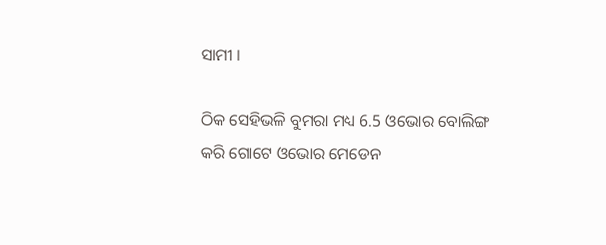ସାମୀ ।

ଠିକ ସେହିଭଳି ବୁମରା ମଧ୍ୟ 6.5 ଓଭୋର ବୋଲିଙ୍ଗ କରି ଗୋଟେ ଓଭୋର ମେଡେନ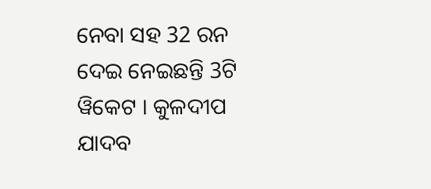ନେବା ସହ 32 ରନ ଦେଇ ନେଇଛନ୍ତି 3ଟି ୱିକେଟ । କୁଳଦୀପ ଯାଦବ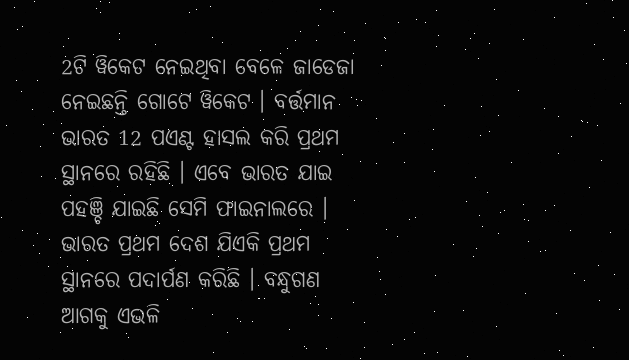2ଟି ୱିକେଟ ନେଇଥିବା ବେଳେ ଜାଡେଜା ନେଇଛନ୍ତି ଗୋଟେ ୱିକେଟ । ବର୍ତ୍ତମାନ ଭାରତ 12 ପଏଣ୍ଟ ହାସଲ କରି ପ୍ରଥମ ସ୍ଥାନରେ ରହିଛି । ଏବେ ଭାରତ ଯାଇ ପହଞ୍ଚି ଯାଇଛି ସେମି ଫାଇନାଲରେ । ଭାରତ ପ୍ରଥମ ଦେଶ ଯିଏକି ପ୍ରଥମ ସ୍ଥାନରେ ପଦାର୍ପଣ କରିଛି । ବନ୍ଧୁଗଣ ଆଗକୁ ଏଭଳି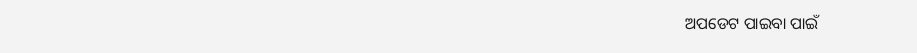ଅପଡେଟ ପାଇବା ପାଇଁ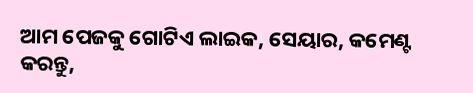ଆମ ପେଜକୁ ଗୋଟିଏ ଲାଇକ, ସେୟାର, କମେଣ୍ଟ କରନ୍ତୁ,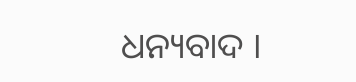ଧନ୍ୟବାଦ ।